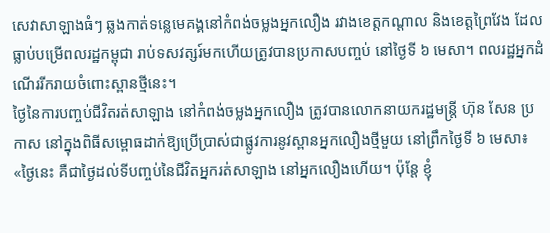សេវាសាឡាងធំៗ ឆ្លងកាត់ទន្លេមេគង្គនៅកំពង់ចម្លងអ្នកលឿង រវាងខេត្តកណ្ដាល និងខេត្តព្រៃវែង ដែលធ្លាប់បម្រើពលរដ្ឋកម្ពុជា រាប់ទសវត្សរ៍មកហើយត្រូវបានប្រកាសបញ្ចប់ នៅថ្ងៃទី ៦ មេសា។ ពលរដ្ឋអ្នកដំណើររីករាយចំពោះស្ពានថ្មីនេះ។
ថ្ងៃនៃការបញ្ចប់ជីវិតរត់សាឡាង នៅកំពង់ចម្លងអ្នកលឿង ត្រូវបានលោកនាយករដ្ឋមន្ត្រី ហ៊ុន សែន ប្រកាស នៅក្នុងពិធីសម្ពោធដាក់ឱ្យប្រើប្រាស់ជាផ្លូវការនូវស្ពានអ្នកលឿងថ្មីមួយ នៅព្រឹកថ្ងៃទី ៦ មេសា៖ «ថ្ងៃនេះ គឺជាថ្ងៃដល់ទីបញ្ចប់នៃជីវិតអ្នករត់សាឡាង នៅអ្នកលឿងហើយ។ ប៉ុន្តែ ខ្ញុំ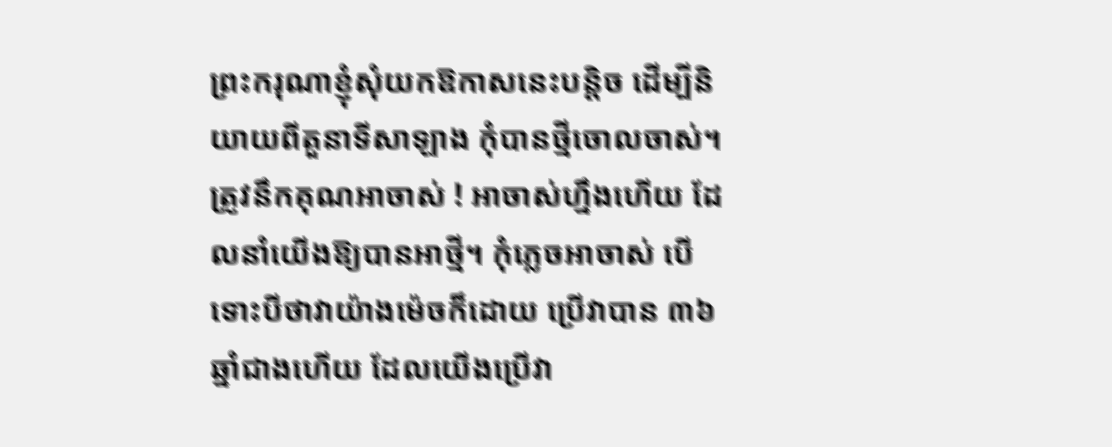ព្រះករុណាខ្ញុំសុំយកឱកាសនេះបន្តិច ដើម្បីនិយាយពីតួនាទីសាឡាង កុំបានថ្មីចោលចាស់។ ត្រូវនឹកគុណអាចាស់ ! អាចាស់ហ្នឹងហើយ ដែលនាំយើងឱ្យបានអាថ្មី។ កុំភ្លេចអាចាស់ បើទោះបីថាវាយ៉ាងម៉េចក៏ដោយ ប្រើវាបាន ៣៦ឆ្នាំជាងហើយ ដែលយើងប្រើវា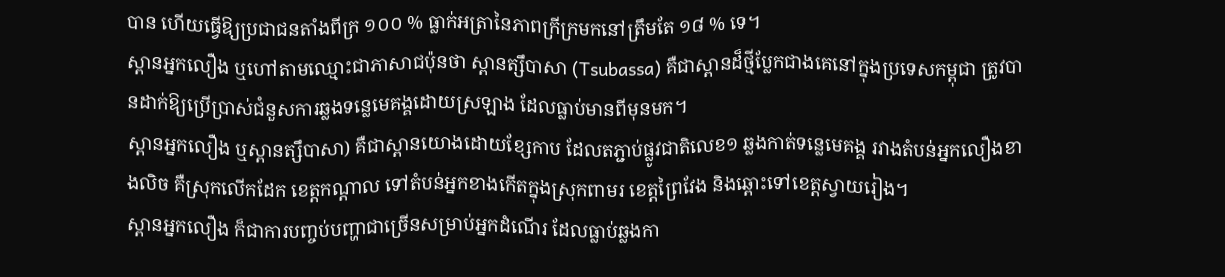បាន ហើយធ្វើឱ្យប្រជាជនតាំងពីក្រ ១០០ % ធ្លាក់អត្រានៃភាពក្រីក្រមកនៅត្រឹមតែ ១៨ % ទេ។
ស្ពានអ្នកលឿង ឬហៅតាមឈ្មោះជាភាសាជប៉ុនថា ស្ពានត្សឹបាសា (Tsubassa) គឺជាស្ពានដ៏ថ្មីប្លែកជាងគេនៅក្នុងប្រទេសកម្ពុជា ត្រូវបានដាក់ឱ្យប្រើប្រាស់ជំនួសការឆ្លងទន្លេមេគង្គដោយស្រឡាង ដែលធ្លាប់មានពីមុនមក។
ស្ពានអ្នកលឿង ឬស្ពានត្សឹបាសា) គឺជាស្ពានយោងដោយខ្សែកាប ដែលតភ្ជាប់ផ្លូវជាតិលេខ១ ឆ្លងកាត់ទន្លេមេគង្គ រវាងតំបន់អ្នកលឿងខាងលិច គឺស្រុកលើកដែក ខេត្តកណ្ដាល ទៅតំបន់អ្នកខាងកើតក្នុងស្រុកពាមរ ខេត្តព្រៃវែង និងឆ្ពោះទៅខេត្តស្វាយរៀង។
ស្ពានអ្នកលឿង ក៏ជាការបញ្ចប់បញ្ហាជាច្រើនសម្រាប់អ្នកដំណើរ ដែលធ្លាប់ឆ្លងកា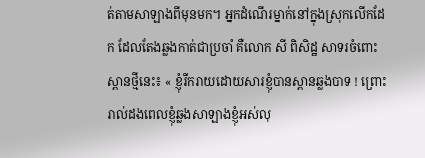ត់តាមសាឡាងពីមុនមក។ អ្នកដំណើរម្នាក់នៅក្នុងស្រុកលើកដែក ដែលតែងឆ្លងកាត់ជាប្រចាំ គឺលោក សី ពិសិដ្ឋ សាទរចំពោះស្ពានថ្មីនេះ៖ « ខ្ញុំរីករាយដោយសារខ្ញុំបានស្ពានឆ្លងបាទ ! ព្រោះរាល់ដងពេលខ្ញុំឆ្លងសាឡាងខ្ញុំអស់លុ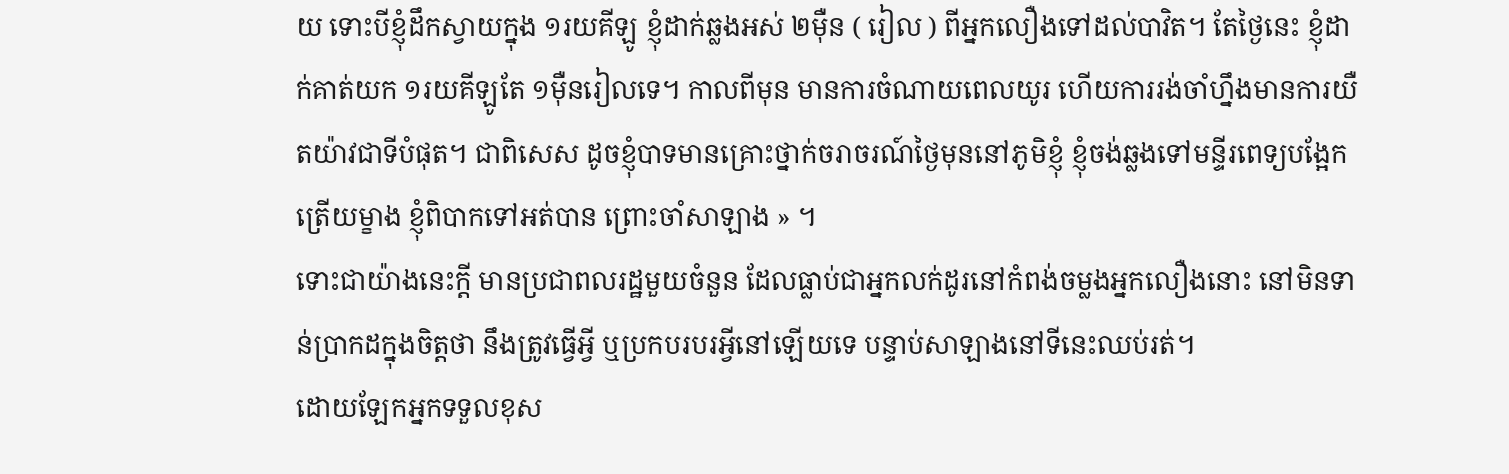យ ទោះបីខ្ញុំដឹកស្វាយក្នុង ១រយគីឡូ ខ្ញុំដាក់ឆ្លងអស់ ២ម៉ឺន ( រៀល ) ពីអ្នកលឿងទៅដល់បាវិត។ តែថ្ងៃនេះ ខ្ញុំដាក់គាត់យក ១រយគីឡូតែ ១ម៉ឺនរៀលទេ។ កាលពីមុន មានការចំណាយពេលយូរ ហើយការរង់ចាំហ្នឹងមានការយឺតយ៉ាវជាទីបំផុត។ ជាពិសេស ដូចខ្ញុំបាទមានគ្រោះថ្នាក់ចរាចរណ៍ថ្ងៃមុននៅភូមិខ្ញុំ ខ្ញុំចង់ឆ្លងទៅមន្ទីរពេទ្យបង្អែកត្រើយម្ខាង ខ្ញុំពិបាកទៅអត់បាន ព្រោះចាំសាឡាង » ។
ទោះជាយ៉ាងនេះក្ដី មានប្រជាពលរដ្ឋមួយចំនួន ដែលធ្លាប់ជាអ្នកលក់ដូរនៅកំពង់ចម្លងអ្នកលឿងនោះ នៅមិនទាន់ប្រាកដក្នុងចិត្តថា នឹងត្រូវធ្វើអ្វី ឬប្រកបរបរអ្វីនៅឡើយទេ បន្ទាប់សាឡាងនៅទីនេះឈប់រត់។
ដោយឡែកអ្នកទទួលខុស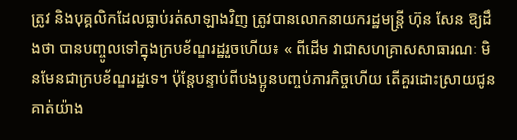ត្រូវ និងបុគ្គលិកដែលធ្លាប់រត់សាឡាងវិញ ត្រូវបានលោកនាយករដ្ឋមន្ត្រី ហ៊ុន សែន ឱ្យដឹងថា បានបញ្ចូលទៅក្នុងក្របខ័ណ្ឌរដ្ឋរួចហើយ៖ « ពីដើម វាជាសហគ្រាសសាធារណៈ មិនមែនជាក្របខ័ណ្ឌរដ្ឋទេ។ ប៉ុន្តែបន្ទាប់ពីបងប្អូនបញ្ចប់ភារកិច្ចហើយ តើគួរដោះស្រាយជូនគាត់យ៉ាង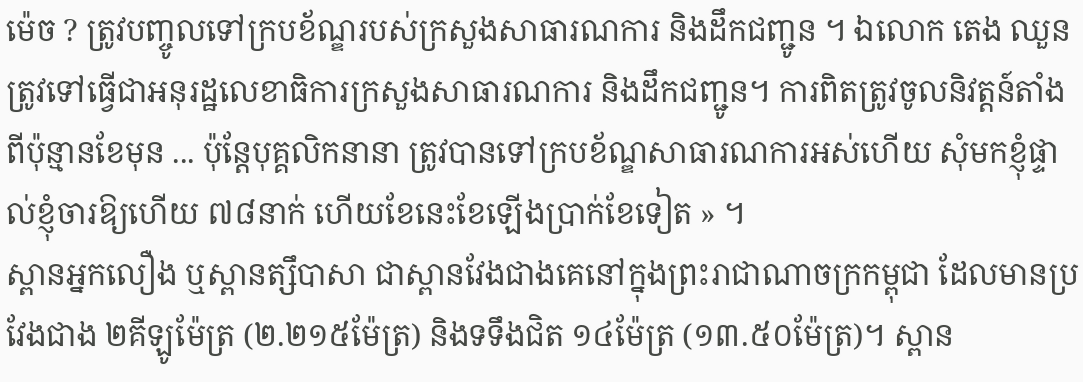ម៉េច ? ត្រូវបញ្ចូលទៅក្របខ័ណ្ឌរបស់ក្រសួងសាធារណការ និងដឹកជញ្ជូន ។ ឯលោក តេង ឈួន ត្រូវទៅធ្វើជាអនុរដ្ឋលេខាធិការក្រសួងសាធារណការ និងដឹកជញ្ជូន។ ការពិតត្រូវចូលនិវត្តន៍តាំងពីប៉ុន្មានខែមុន ... ប៉ុន្តែបុគ្គលិកនានា ត្រូវបានទៅក្របខ័ណ្ឌសាធារណការអស់ហើយ សុំមកខ្ញុំផ្ទាល់ខ្ញុំចារឱ្យហើយ ៧៨នាក់ ហើយខែនេះខែឡើងប្រាក់ខែទៀត » ។
ស្ពានអ្នកលឿង ឬស្ពានត្សឹបាសា ជាស្ពានវែងជាងគេនៅក្នុងព្រះរាជាណាចក្រកម្ពុជា ដែលមានប្រវែងជាង ២គីឡូម៉ែត្រ (២.២១៥ម៉ែត្រ) និងទទឹងជិត ១៤ម៉ែត្រ (១៣.៥០ម៉ែត្រ)។ ស្ពាន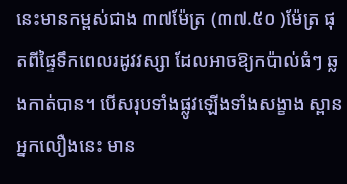នេះមានកម្ពស់ជាង ៣៧ម៉ែត្រ (៣៧.៥០ )ម៉ែត្រ ផុតពីផ្ទៃទឹកពេលរដូវវស្សា ដែលអាចឱ្យកប៉ាល់ធំៗ ឆ្លងកាត់បាន។ បើសរុបទាំងផ្លូវឡើងទាំងសង្ខាង ស្ពានអ្នកលឿងនេះ មាន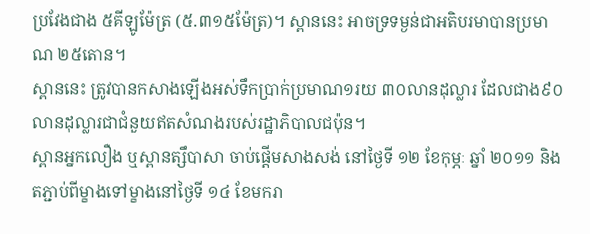ប្រវែងជាង ៥គីឡូម៉ែត្រ (៥.៣១៥ម៉ែត្រ)។ ស្ពាននេះ អាចទ្រទម្ងន់ជាអតិបរមាបានប្រមាណ ២៥តោន។
ស្ពាននេះ ត្រូវបានកសាងឡើងអស់ទឹកប្រាក់ប្រមាណ១រយ ៣០លានដុល្លារ ដែលជាង៩០លានដុល្លារជាជំនួយឥតសំណងរបស់រដ្ឋាភិបាលជប៉ុន។
ស្ពានអ្នកលឿង ឬស្ពានត្សឹបាសា ចាប់ផ្ដើមសាងសង់ នៅថ្ងៃទី ១២ ខែកុម្ភៈ ឆ្នាំ ២០១១ និងតភ្ជាប់ពីម្ខាងទៅម្ខាងនៅថ្ងៃទី ១៤ ខែមករា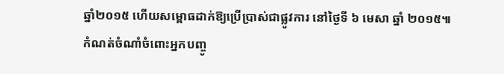ឆ្នាំ២០១៥ ហើយសម្ពោធដាក់ឱ្យប្រើប្រាស់ជាផ្លូវការ នៅថ្ងៃទី ៦ មេសា ឆ្នាំ ២០១៥៕
កំណត់ចំណាំចំពោះអ្នកបញ្ចូ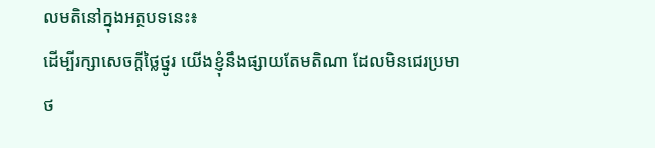លមតិនៅក្នុងអត្ថបទនេះ៖
ដើម្បីរក្សាសេចក្ដីថ្លៃថ្នូរ យើងខ្ញុំនឹងផ្សាយតែមតិណា ដែលមិនជេរប្រមាថ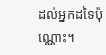ដល់អ្នកដទៃប៉ុណ្ណោះ។